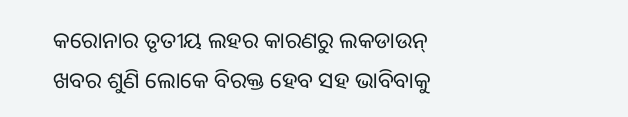କରୋନାର ତୃତୀୟ ଲହର କାରଣରୁ ଲକଡାଉନ୍ ଖବର ଶୁଣି ଲୋକେ ବିରକ୍ତ ହେବ ସହ ଭାବିବାକୁ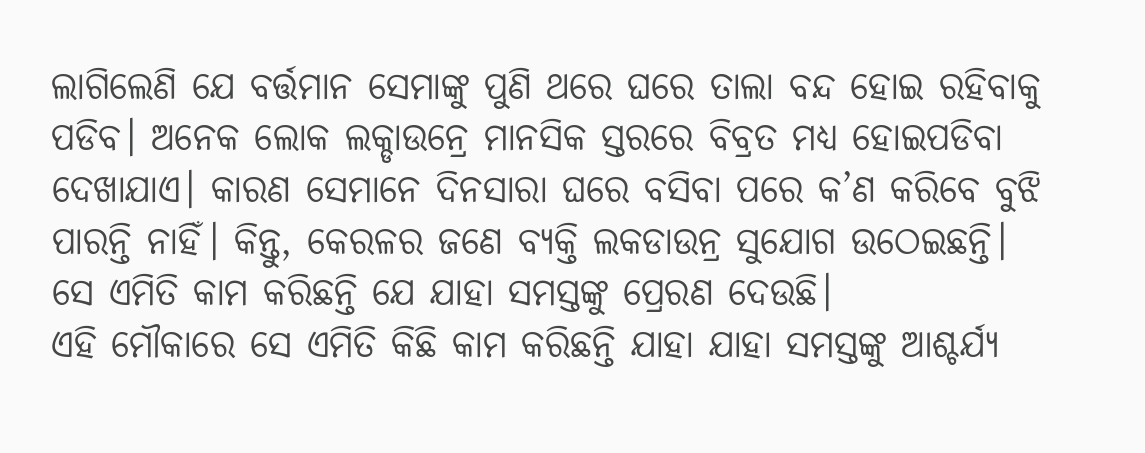ଲାଗିଲେଣି ଯେ ବର୍ତ୍ତମାନ ସେମାଙ୍କୁ ପୁଣି ଥରେ ଘରେ ତାଲା ବନ୍ଦ ହୋଇ ରହିବାକୁ ପଡିବ। ଅନେକ ଲୋକ ଲକ୍ଡାଉନ୍ରେ ମାନସିକ ସ୍ତରରେ ବିବ୍ରତ ମଧ୍ୟ ହୋଇପଡିବା ଦେଖାଯାଏ। କାରଣ ସେମାନେ ଦିନସାରା ଘରେ ବସିବା ପରେ କ’ଣ କରିବେ ବୁଝି ପାରନ୍ତି ନାହିଁ। କିନ୍ତୁ, କେରଳର ଜଣେ ବ୍ୟକ୍ତି ଲକଡାଉନ୍ର ସୁଯୋଗ ଉଠେଇଛନ୍ତି। ସେ ଏମିତି କାମ କରିଛନ୍ତି ଯେ ଯାହା ସମସ୍ତଙ୍କୁ ପ୍ରେରଣ ଦେଉଛି।
ଏହି ମୌକାରେ ସେ ଏମିତି କିଛି କାମ କରିଛନ୍ତି ଯାହା ଯାହା ସମସ୍ତଙ୍କୁ ଆଶ୍ଚର୍ଯ୍ୟ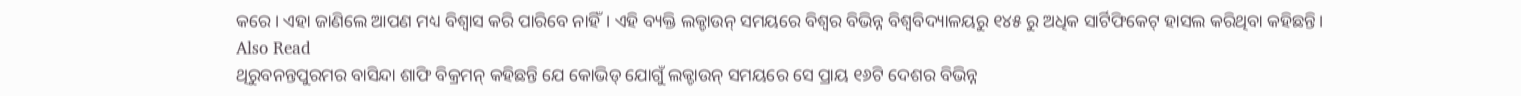କରେ। ଏହା ଜାଣିଲେ ଆପଣ ମଧ୍ୟ ବିଶ୍ୱାସ କରି ପାରିବେ ନାହିଁ। ଏହି ବ୍ୟକ୍ତି ଲକ୍ଡାଉନ୍ ସମୟରେ ବିଶ୍ୱର ବିଭିନ୍ନ ବିଶ୍ୱବିଦ୍ୟାଳୟରୁ ୧୪୫ ରୁ ଅଧିକ ସାର୍ଟିଫିକେଟ୍ ହାସଲ କରିଥିବା କହିଛନ୍ତି।
Also Read
ଥିରୁବନନ୍ତପୁରମର ବାସିନ୍ଦା ଶାଫି ବିକ୍ରମନ୍ କହିଛନ୍ତି ଯେ କୋଭିଡ୍ ଯୋଗୁଁ ଲକ୍ଡାଉନ୍ ସମୟରେ ସେ ପ୍ରାୟ ୧୬ଟି ଦେଶର ବିଭିନ୍ନ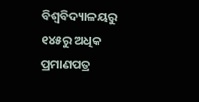ବିଶ୍ୱବିଦ୍ୟାଳୟରୁ ୧୪୫ରୁ ଅଧିକ ପ୍ରମାଣପତ୍ର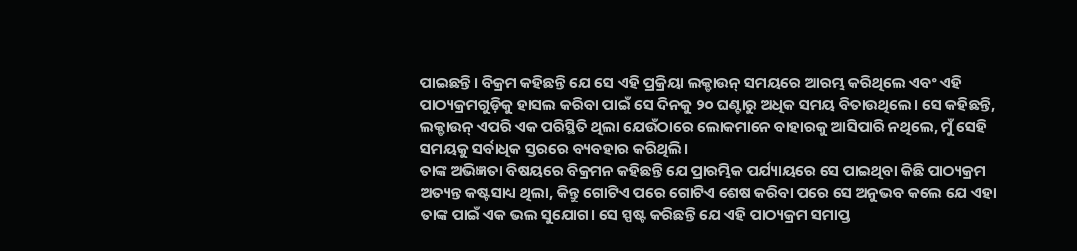ପାଇଛନ୍ତି। ବିକ୍ରମ କହିଛନ୍ତି ଯେ ସେ ଏହି ପ୍ରକ୍ରିୟା ଲକ୍ଡାଉନ୍ ସମୟରେ ଆରମ୍ଭ କରିଥିଲେ ଏବଂ ଏହି ପାଠ୍ୟକ୍ରମଗୁଡ଼ିକୁ ହାସଲ କରିବା ପାଇଁ ସେ ଦିନକୁ ୨୦ ଘଣ୍ଟାରୁ ଅଧିକ ସମୟ ବିତାଉଥିଲେ। ସେ କହିଛନ୍ତି, ଲକ୍ଡାଉନ୍ ଏପରି ଏକ ପରିସ୍ଥିତି ଥିଲା ଯେଉଁଠାରେ ଲୋକମାନେ ବାହାରକୁ ଆସିପାରି ନଥିଲେ, ମୁଁ ସେହି ସମୟକୁ ସର୍ବାଧିକ ସ୍ତରରେ ବ୍ୟବହାର କରିଥିଲି।
ତାଙ୍କ ଅଭିଜ୍ଞତା ବିଷୟରେ ବିକ୍ରମନ କହିଛନ୍ତି ଯେ ପ୍ରାରମ୍ଭିକ ପର୍ଯ୍ୟାୟରେ ସେ ପାଇଥିବା କିଛି ପାଠ୍ୟକ୍ରମ ଅତ୍ୟନ୍ତ କଷ୍ଟସାଧ୍ୟ ଥିଲା, କିନ୍ତୁ ଗୋଟିଏ ପରେ ଗୋଟିଏ ଶେଷ କରିବା ପରେ ସେ ଅନୁଭବ କଲେ ଯେ ଏହା ତାଙ୍କ ପାଇଁ ଏକ ଭଲ ସୁଯୋଗ। ସେ ସ୍ପଷ୍ଟ କରିଛନ୍ତି ଯେ ଏହି ପାଠ୍ୟକ୍ରମ ସମାପ୍ତ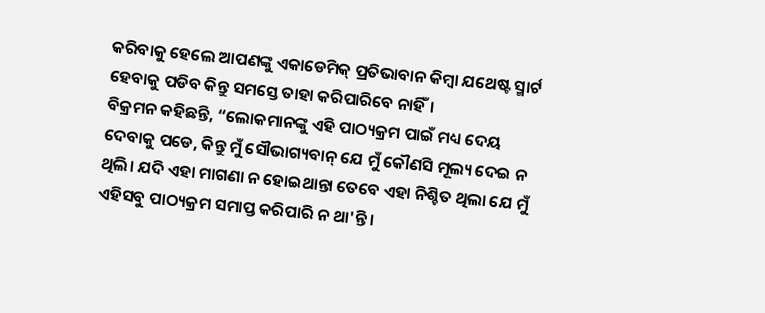କରିବାକୁ ହେଲେ ଆପଣଙ୍କୁ ଏକାଡେମିକ୍ ପ୍ରତିଭାବାନ କିମ୍ବା ଯଥେଷ୍ଟ ସ୍ମାର୍ଟ ହେବାକୁ ପଡିବ କିନ୍ତୁ ସମସ୍ତେ ତାହା କରିପାରିବେ ନାହିଁ।
ବିକ୍ରମନ କହିଛନ୍ତି, “ଲୋକମାନଙ୍କୁ ଏହି ପାଠ୍ୟକ୍ରମ ପାଇଁ ମଧ୍ୟ ଦେୟ ଦେବାକୁ ପଡେ, କିନ୍ତୁ ମୁଁ ସୌଭାଗ୍ୟବାନ୍ ଯେ ମୁଁ କୌଣସି ମୂଲ୍ୟ ଦେଇ ନ ଥିଲି। ଯଦି ଏହା ମାଗଣା ନ ହୋଇଥାନ୍ତା ତେବେ ଏହା ନିଶ୍ଚିତ ଥିଲା ଯେ ମୁଁ ଏହିସବୁ ପାଠ୍ୟକ୍ରମ ସମାପ୍ତ କରିପାରି ନ ଥା'ନ୍ତି।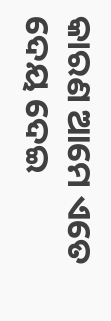କାରଣ ଆମେ ଏତେ ଦେୟ ଦେଇ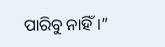ପାରିବୁ ନାହିଁ।”